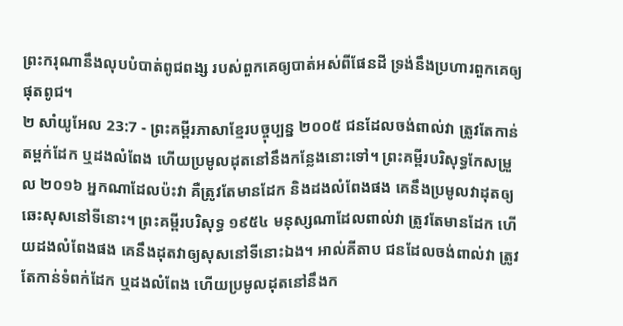ព្រះករុណានឹងលុបបំបាត់ពូជពង្ស របស់ពួកគេឲ្យបាត់អស់ពីផែនដី ទ្រង់នឹងប្រហារពួកគេឲ្យផុតពូជ។
២ សាំយូអែល 23:7 - ព្រះគម្ពីរភាសាខ្មែរបច្ចុប្បន្ន ២០០៥ ជនដែលចង់ពាល់វា ត្រូវតែកាន់តម្ពក់ដែក ឬដងលំពែង ហើយប្រមូលដុតនៅនឹងកន្លែងនោះទៅ។ ព្រះគម្ពីរបរិសុទ្ធកែសម្រួល ២០១៦ អ្នកណាដែលប៉ះវា គឺត្រូវតែមានដែក និងដងលំពែងផង គេនឹងប្រមូលវាដុតឲ្យឆេះសុសនៅទីនោះ។ ព្រះគម្ពីរបរិសុទ្ធ ១៩៥៤ មនុស្សណាដែលពាល់វា ត្រូវតែមានដែក ហើយដងលំពែងផង គេនឹងដុតវាឲ្យសុសនៅទីនោះឯង។ អាល់គីតាប ជនដែលចង់ពាល់វា ត្រូវតែកាន់ទំពក់ដែក ឬដងលំពែង ហើយប្រមូលដុតនៅនឹងក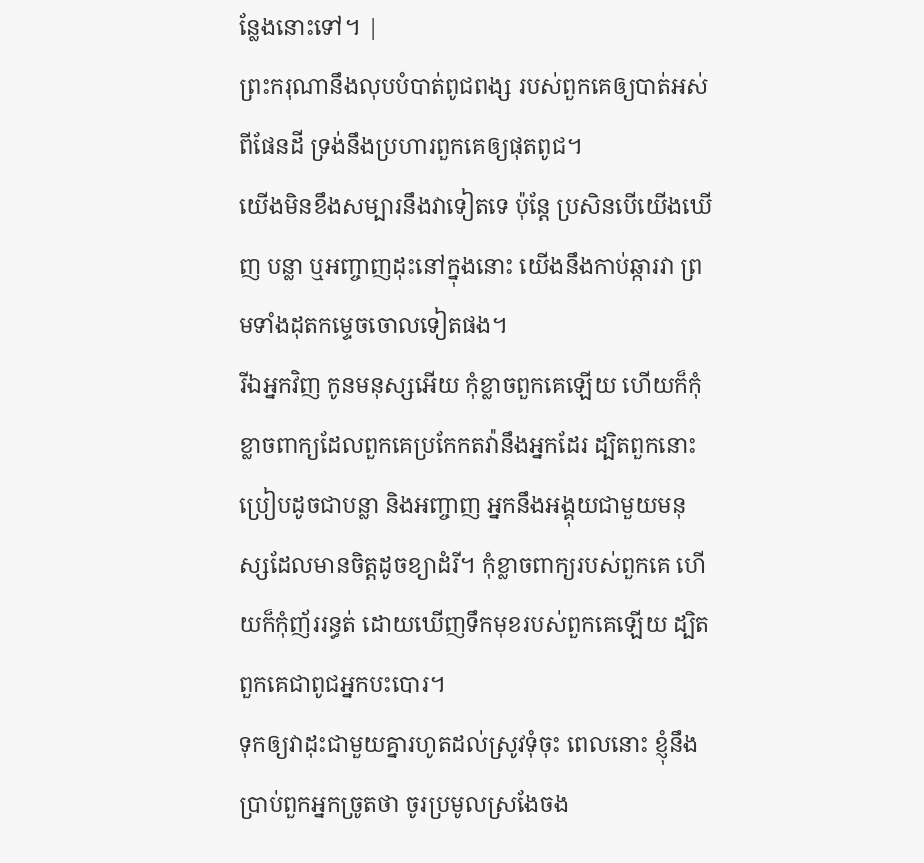ន្លែងនោះទៅ។ |
ព្រះករុណានឹងលុបបំបាត់ពូជពង្ស របស់ពួកគេឲ្យបាត់អស់ពីផែនដី ទ្រង់នឹងប្រហារពួកគេឲ្យផុតពូជ។
យើងមិនខឹងសម្បារនឹងវាទៀតទេ ប៉ុន្តែ ប្រសិនបើយើងឃើញ បន្លា ឬអញ្ចាញដុះនៅក្នុងនោះ យើងនឹងកាប់ឆ្ការវា ព្រមទាំងដុតកម្ទេចចោលទៀតផង។
រីឯអ្នកវិញ កូនមនុស្សអើយ កុំខ្លាចពួកគេឡើយ ហើយក៏កុំខ្លាចពាក្យដែលពួកគេប្រកែកតវ៉ានឹងអ្នកដែរ ដ្បិតពួកនោះប្រៀបដូចជាបន្លា និងអញ្ចាញ អ្នកនឹងអង្គុយជាមួយមនុស្សដែលមានចិត្តដូចខ្យាដំរី។ កុំខ្លាចពាក្យរបស់ពួកគេ ហើយក៏កុំញ័ររន្ធត់ ដោយឃើញទឹកមុខរបស់ពួកគេឡើយ ដ្បិតពួកគេជាពូជអ្នកបះបោរ។
ទុកឲ្យវាដុះជាមួយគ្នារហូតដល់ស្រូវទុំចុះ ពេលនោះ ខ្ញុំនឹងប្រាប់ពួកអ្នកច្រូតថា ចូរប្រមូលស្រងែចង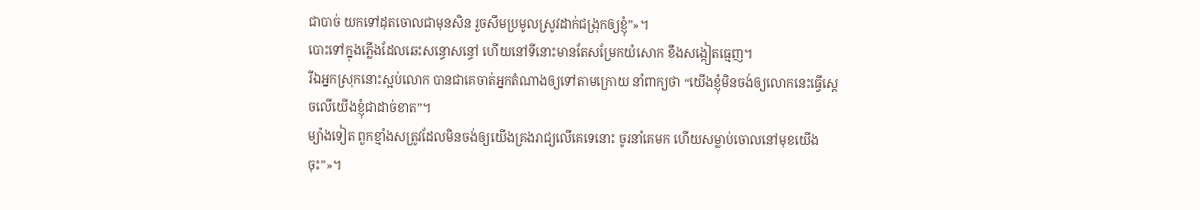ជាបាច់ យកទៅដុតចោលជាមុនសិន រួចសឹមប្រមូលស្រូវដាក់ជង្រុកឲ្យខ្ញុំ”»។
បោះទៅក្នុងភ្លើងដែលឆេះសន្ធោសន្ធៅ ហើយនៅទីនោះមានតែសម្រែកយំសោក ខឹងសង្កៀតធ្មេញ។
រីឯអ្នកស្រុកនោះស្អប់លោក បានជាគេចាត់អ្នកតំណាងឲ្យទៅតាមក្រោយ នាំពាក្យថា “យើងខ្ញុំមិនចង់ឲ្យលោកនេះធ្វើស្ដេចលើយើងខ្ញុំជាដាច់ខាត”។
ម្យ៉ាងទៀត ពួកខ្មាំងសត្រូវដែលមិនចង់ឲ្យយើងគ្រងរាជ្យលើគេទេនោះ ចូរនាំគេមក ហើយសម្លាប់ចោលនៅមុខយើងចុះ”»។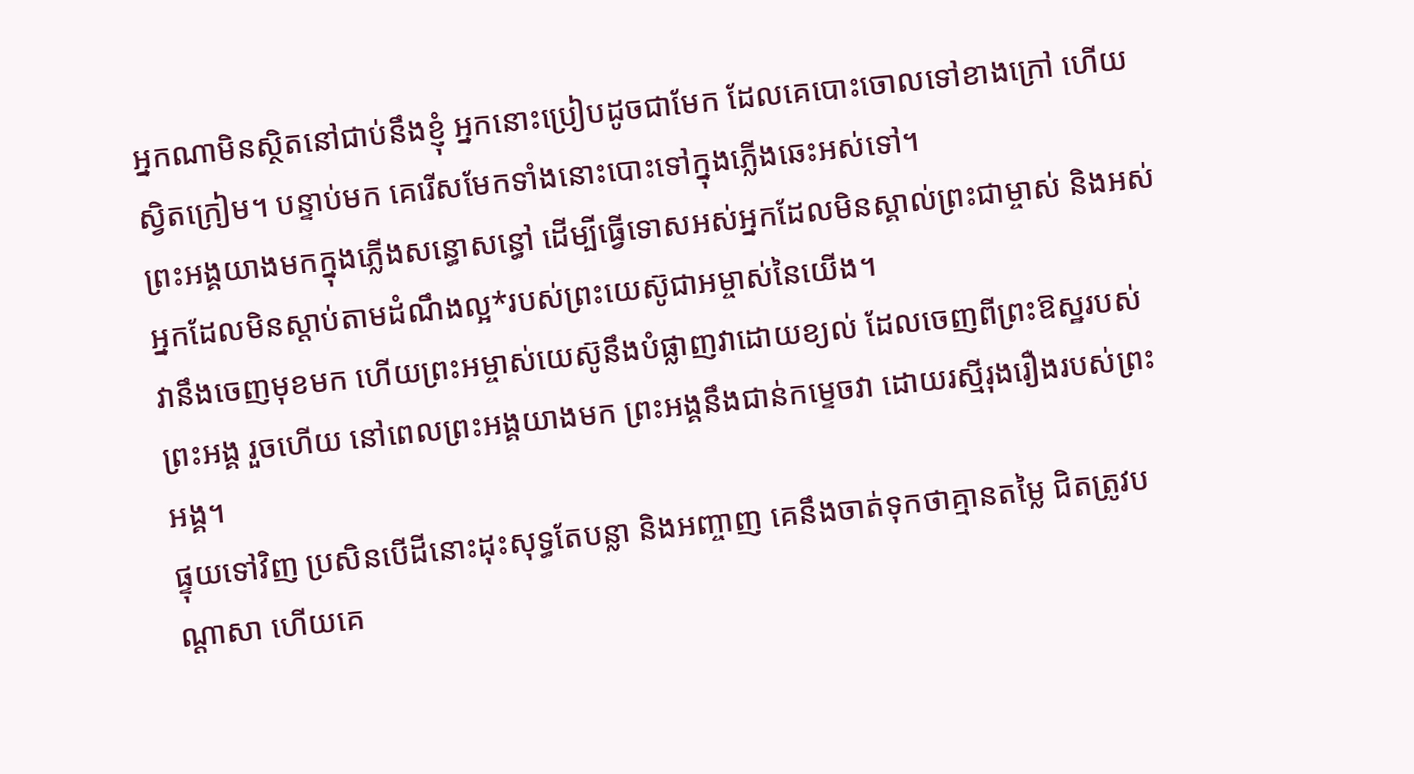អ្នកណាមិនស្ថិតនៅជាប់នឹងខ្ញុំ អ្នកនោះប្រៀបដូចជាមែក ដែលគេបោះចោលទៅខាងក្រៅ ហើយស្វិតក្រៀម។ បន្ទាប់មក គេរើសមែកទាំងនោះបោះទៅក្នុងភ្លើងឆេះអស់ទៅ។
ព្រះអង្គយាងមកក្នុងភ្លើងសន្ធោសន្ធៅ ដើម្បីធ្វើទោសអស់អ្នកដែលមិនស្គាល់ព្រះជាម្ចាស់ និងអស់អ្នកដែលមិនស្ដាប់តាមដំណឹងល្អ*របស់ព្រះយេស៊ូជាអម្ចាស់នៃយើង។
វានឹងចេញមុខមក ហើយព្រះអម្ចាស់យេស៊ូនឹងបំផ្លាញវាដោយខ្យល់ ដែលចេញពីព្រះឱស្ឋរបស់ព្រះអង្គ រួចហើយ នៅពេលព្រះអង្គយាងមក ព្រះអង្គនឹងជាន់កម្ទេចវា ដោយរស្មីរុងរឿងរបស់ព្រះអង្គ។
ផ្ទុយទៅវិញ ប្រសិនបើដីនោះដុះសុទ្ធតែបន្លា និងអញ្ចាញ គេនឹងចាត់ទុកថាគ្មានតម្លៃ ជិតត្រូវបណ្ដាសា ហើយគេ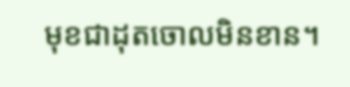មុខជាដុតចោលមិនខាន។